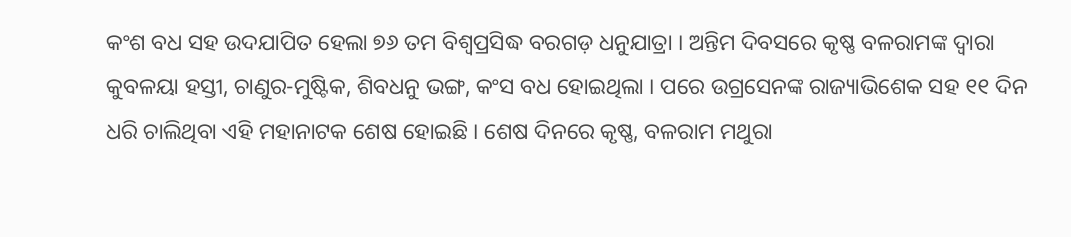କଂଶ ବଧ ସହ ଉଦଯାପିତ ହେଲା ୭୬ ତମ ବିଶ୍ୱପ୍ରସିଦ୍ଧ ବରଗଡ଼ ଧନୁଯାତ୍ରା । ଅନ୍ତିମ ଦିବସରେ କୃଷ୍ଣ ବଳରାମଙ୍କ ଦ୍ୱାରା କୁବଳୟା ହସ୍ତୀ, ଚାଣୁର-ମୁଷ୍ଟିକ, ଶିବଧନୁ ଭଙ୍ଗ, କଂସ ବଧ ହୋଇଥିଲା । ପରେ ଉଗ୍ରସେନଙ୍କ ରାଜ୍ୟାଭିଶେକ ସହ ୧୧ ଦିନ ଧରି ଚାଲିଥିବା ଏହି ମହାନାଟକ ଶେଷ ହୋଇଛି । ଶେଷ ଦିନରେ କୃଷ୍ଣ, ବଳରାମ ମଥୁରା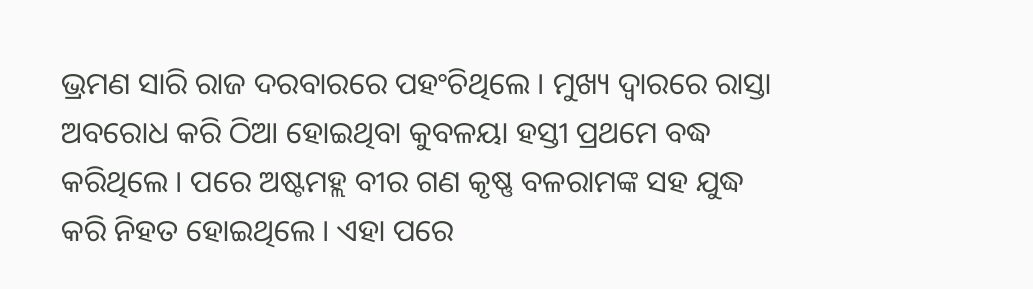ଭ୍ରମଣ ସାରି ରାଜ ଦରବାରରେ ପହଂଚିଥିଲେ । ମୁଖ୍ୟ ଦ୍ୱାରରେ ରାସ୍ତା ଅବରୋଧ କରି ଠିଆ ହୋଇଥିବା କୁବଳୟା ହସ୍ତୀ ପ୍ରଥମେ ବଦ୍ଧ କରିଥିଲେ । ପରେ ଅଷ୍ଟମହ୍ଲ ବୀର ଗଣ କୃଷ୍ଣ ବଳରାମଙ୍କ ସହ ଯୁଦ୍ଧ କରି ନିହତ ହୋଇଥିଲେ । ଏହା ପରେ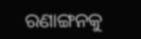ରଣାଙ୍ଗନକୁ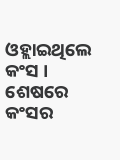ଓହ୍ଲାଇଥିଲେ କଂସ । ଶେଷରେ କଂସର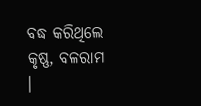ବଦ୍ଧ କରିଥିଲେ କୃଷ୍ଣ, ବଳରାମ ।